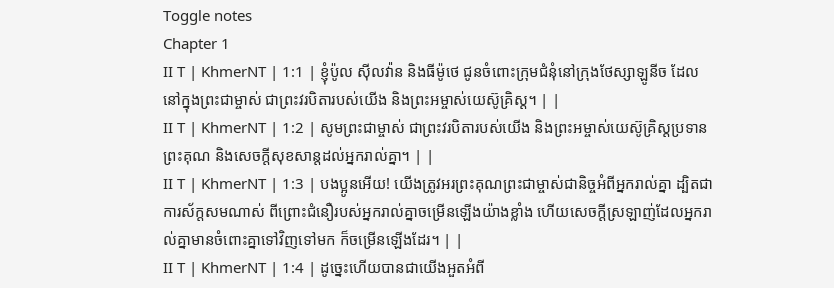Toggle notes
Chapter 1
II T | KhmerNT | 1:1 | ខ្ញុំប៉ូល ស៊ីលវ៉ាន និងធីម៉ូថេ ជូនចំពោះក្រុមជំនុំនៅក្រុងថែស្សាឡូនីច ដែលនៅក្នុងព្រះជាម្ចាស់ ជាព្រះវរបិតារបស់យើង និងព្រះអម្ចាស់យេស៊ូគ្រិស្ដ។ | |
II T | KhmerNT | 1:2 | សូមព្រះជាម្ចាស់ ជាព្រះវរបិតារបស់យើង និងព្រះអម្ចាស់យេស៊ូគ្រិស្ដប្រទានព្រះគុណ និងសេចក្ដីសុខសាន្តដល់អ្នករាល់គ្នា។ | |
II T | KhmerNT | 1:3 | បងប្អូនអើយ! យើងត្រូវអរព្រះគុណព្រះជាម្ចាស់ជានិច្ចអំពីអ្នករាល់គ្នា ដ្បិតជាការស័ក្តសមណាស់ ពីព្រោះជំនឿរបស់អ្នករាល់គ្នាចម្រើនឡើងយ៉ាងខ្លាំង ហើយសេចក្ដីស្រឡាញ់ដែលអ្នករាល់គ្នាមានចំពោះគ្នាទៅវិញទៅមក ក៏ចម្រើនឡើងដែរ។ | |
II T | KhmerNT | 1:4 | ដូច្នេះហើយបានជាយើងអួតអំពី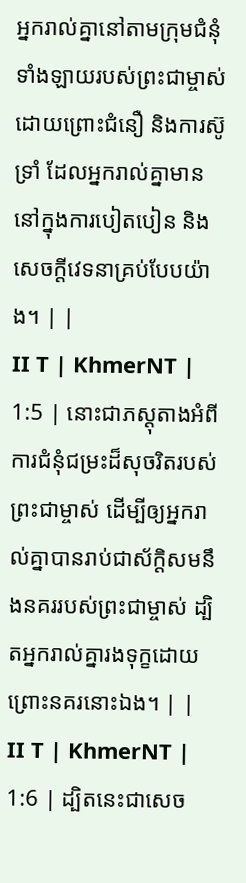អ្នករាល់គ្នានៅតាមក្រុមជំនុំទាំងឡាយរបស់ព្រះជាម្ចាស់ ដោយព្រោះជំនឿ និងការស៊ូទ្រាំ ដែលអ្នករាល់គ្នាមាននៅក្នុងការបៀតបៀន និងសេចក្ដីវេទនាគ្រប់បែបយ៉ាង។ | |
II T | KhmerNT | 1:5 | នោះជាភស្ដុតាងអំពីការជំនុំជម្រះដ៏សុចរិតរបស់ព្រះជាម្ចាស់ ដើម្បីឲ្យអ្នករាល់គ្នាបានរាប់ជាស័ក្តិសមនឹងនគររបស់ព្រះជាម្ចាស់ ដ្បិតអ្នករាល់គ្នារងទុក្ខដោយព្រោះនគរនោះឯង។ | |
II T | KhmerNT | 1:6 | ដ្បិតនេះជាសេច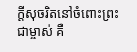ក្ដីសុចរិតនៅចំពោះព្រះជាម្ចាស់ គឺ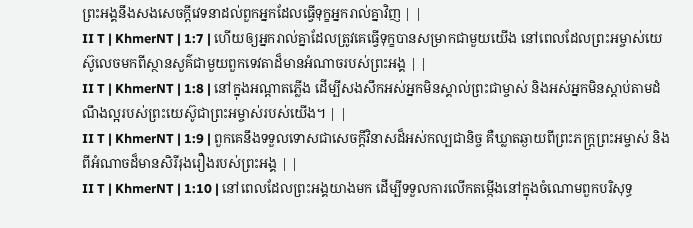ព្រះអង្គនឹងសងសេចក្ដីវេទនាដល់ពួកអ្នកដែលធ្វើទុក្ខអ្នករាល់គ្នាវិញ | |
II T | KhmerNT | 1:7 | ហើយឲ្យអ្នករាល់គ្នាដែលត្រូវគេធ្វើទុក្ខបានសម្រាកជាមួយយើង នៅពេលដែលព្រះអម្ចាស់យេស៊ូលេចមកពីស្ថានសួគ៌ជាមួយពួកទេវតាដ៏មានអំណាចរបស់ព្រះអង្គ | |
II T | KhmerNT | 1:8 | នៅក្នុងអណ្ដាតភ្លើង ដើម្បីសងសឹកអស់អ្នកមិនស្គាល់ព្រះជាម្ចាស់ និងអស់អ្នកមិនស្ដាប់តាមដំណឹងល្អរបស់ព្រះយេស៊ូជាព្រះអម្ចាស់របស់យើង។ | |
II T | KhmerNT | 1:9 | ពួកគេនឹងទទួលទោសជាសេចក្ដីវិនាសដ៏អស់កល្បជានិច្ច គឺឃ្លាតឆ្ងាយពីព្រះភក្ដ្រព្រះអម្ចាស់ និងពីអំណាចដ៏មានសិរីរុងរឿងរបស់ព្រះអង្គ | |
II T | KhmerNT | 1:10 | នៅពេលដែលព្រះអង្គយាងមក ដើម្បីទទួលការលើកតម្កើងនៅក្នុងចំណោមពួកបរិសុទ្ធ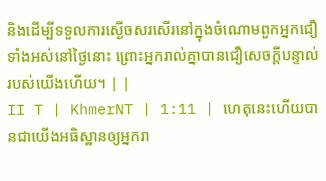និងដើម្បីទទួលការស្ងើចសរសើរនៅក្នុងចំណោមពួកអ្នកជឿទាំងអស់នៅថ្ងៃនោះ ព្រោះអ្នករាល់គ្នាបានជឿសេចក្ដីបន្ទាល់របស់យើងហើយ។ | |
II T | KhmerNT | 1:11 | ហេតុនេះហើយបានជាយើងអធិស្ឋានឲ្យអ្នករា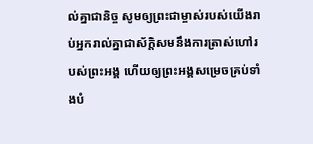ល់គ្នាជានិច្ច សូមឲ្យព្រះជាម្ចាស់របស់យើងរាប់អ្នករាល់គ្នាជាស័ក្តិសមនឹងការត្រាស់ហៅរបស់ព្រះអង្គ ហើយឲ្យព្រះអង្គសម្រេចគ្រប់ទាំងបំ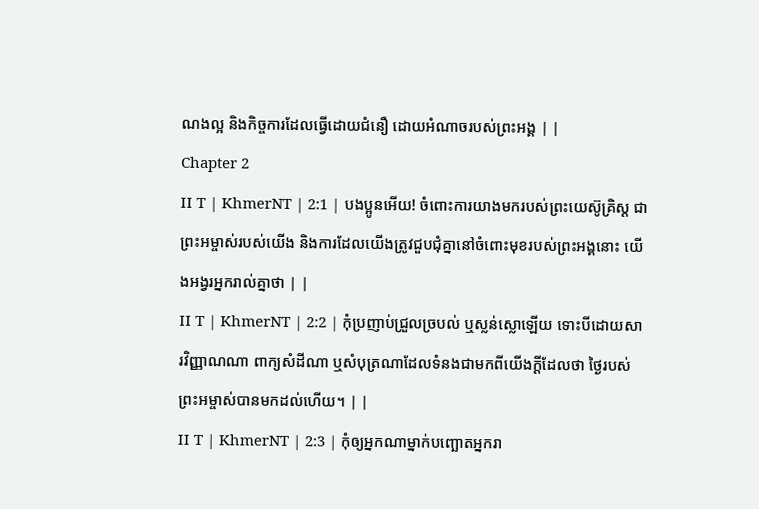ណងល្អ និងកិច្ចការដែលធ្វើដោយជំនឿ ដោយអំណាចរបស់ព្រះអង្គ | |
Chapter 2
II T | KhmerNT | 2:1 | បងប្អូនអើយ! ចំពោះការយាងមករបស់ព្រះយេស៊ូគ្រិស្ដ ជាព្រះអម្ចាស់របស់យើង និងការដែលយើងត្រូវជួបជុំគ្នានៅចំពោះមុខរបស់ព្រះអង្គនោះ យើងអង្វរអ្នករាល់គ្នាថា | |
II T | KhmerNT | 2:2 | កុំប្រញាប់ជ្រួលច្របល់ ឬស្លន់ស្លោឡើយ ទោះបីដោយសារវិញ្ញាណណា ពាក្យសំដីណា ឬសំបុត្រណាដែលទំនងជាមកពីយើងក្ដីដែលថា ថ្ងៃរបស់ព្រះអម្ចាស់បានមកដល់ហើយ។ | |
II T | KhmerNT | 2:3 | កុំឲ្យអ្នកណាម្នាក់បញ្ឆោតអ្នករា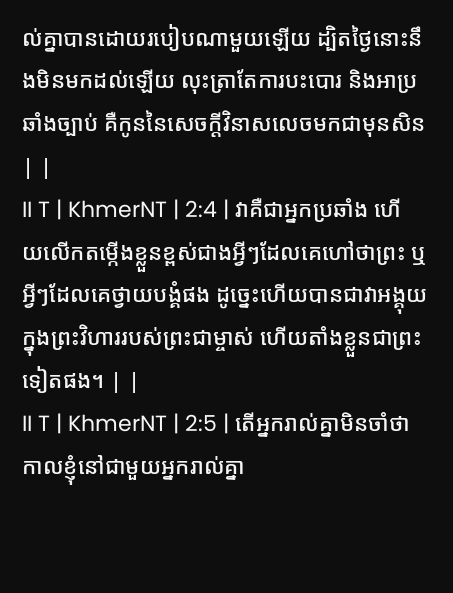ល់គ្នាបានដោយរបៀបណាមួយឡើយ ដ្បិតថ្ងៃនោះនឹងមិនមកដល់ឡើយ លុះត្រាតែការបះបោរ និងអាប្រឆាំងច្បាប់ គឺកូននៃសេចក្ដីវិនាសលេចមកជាមុនសិន | |
II T | KhmerNT | 2:4 | វាគឺជាអ្នកប្រឆាំង ហើយលើកតម្កើងខ្លួនខ្ពស់ជាងអ្វីៗដែលគេហៅថាព្រះ ឬអ្វីៗដែលគេថ្វាយបង្គំផង ដូច្នេះហើយបានជាវាអង្គុយក្នុងព្រះវិហាររបស់ព្រះជាម្ចាស់ ហើយតាំងខ្លួនជាព្រះទៀតផង។ | |
II T | KhmerNT | 2:5 | តើអ្នករាល់គ្នាមិនចាំថា កាលខ្ញុំនៅជាមួយអ្នករាល់គ្នា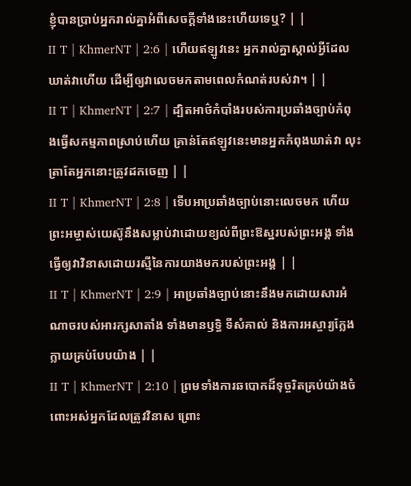ខ្ញុំបានប្រាប់អ្នករាល់គ្នាអំពីសេចក្ដីទាំងនេះហើយទេឬ? | |
II T | KhmerNT | 2:6 | ហើយឥឡូវនេះ អ្នករាល់គ្នាស្គាល់អ្វីដែលឃាត់វាហើយ ដើម្បីឲ្យវាលេចមកតាមពេលកំណត់របស់វា។ | |
II T | KhmerNT | 2:7 | ដ្បិតអាថ៌កំបាំងរបស់ការប្រឆាំងច្បាប់កំពុងធ្វើសកម្មភាពស្រាប់ហើយ គ្រាន់តែឥឡូវនេះមានអ្នកកំពុងឃាត់វា លុះត្រាតែអ្នកនោះត្រូវដកចេញ | |
II T | KhmerNT | 2:8 | ទើបអាប្រឆាំងច្បាប់នោះលេចមក ហើយព្រះអម្ចាស់យេស៊ូនឹងសម្លាប់វាដោយខ្យល់ពីព្រះឱស្ឋរបស់ព្រះអង្គ ទាំងធ្វើឲ្យវាវិនាសដោយរស្មីនៃការយាងមករបស់ព្រះអង្គ | |
II T | KhmerNT | 2:9 | អាប្រឆាំងច្បាប់នោះនឹងមកដោយសារអំណាចរបស់អារក្សសាតាំង ទាំងមានឫទ្ធិ ទីសំគាល់ និងការអស្ចារ្យក្លែងក្លាយគ្រប់បែបយ៉ាង | |
II T | KhmerNT | 2:10 | ព្រមទាំងការឆបោកដ៏ទុច្ចរិតគ្រប់យ៉ាងចំពោះអស់អ្នកដែលត្រូវវិនាស ព្រោះ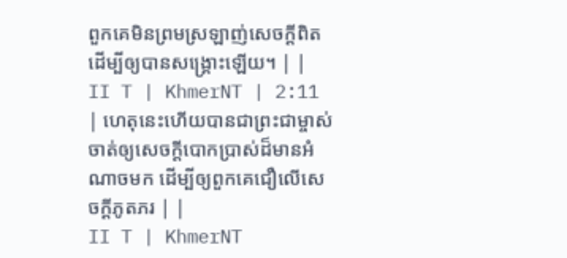ពួកគេមិនព្រមស្រឡាញ់សេចក្ដីពិត ដើម្បីឲ្យបានសង្គ្រោះឡើយ។ | |
II T | KhmerNT | 2:11 | ហេតុនេះហើយបានជាព្រះជាម្ចាស់ចាត់ឲ្យសេចក្ដីបោកប្រាស់ដ៏មានអំណាចមក ដើម្បីឲ្យពួកគេជឿលើសេចក្ដីភូតភរ | |
II T | KhmerNT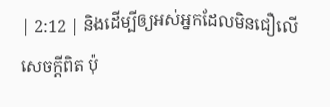| 2:12 | និងដើម្បីឲ្យអស់អ្នកដែលមិនជឿលើសេចក្ដីពិត ប៉ុ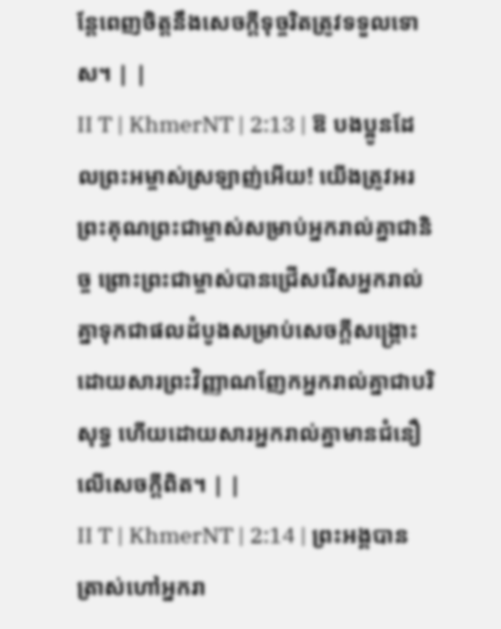ន្តែពេញចិត្តនឹងសេចក្ដីទុច្ចរិតត្រូវទទួលទោស។ | |
II T | KhmerNT | 2:13 | ឱ បងប្អូនដែលព្រះអម្ចាស់ស្រឡាញ់អើយ! យើងត្រូវអរព្រះគុណព្រះជាម្ចាស់សម្រាប់អ្នករាល់គ្នាជានិច្ច ព្រោះព្រះជាម្ចាស់បានជ្រើសរើសអ្នករាល់គ្នាទុកជាផលដំបូងសម្រាប់សេចក្ដីសង្គ្រោះដោយសារព្រះវិញ្ញាណញែកអ្នករាល់គ្នាជាបរិសុទ្ធ ហើយដោយសារអ្នករាល់គ្នាមានជំនឿលើសេចក្ដីពិត។ | |
II T | KhmerNT | 2:14 | ព្រះអង្គបានត្រាស់ហៅអ្នករា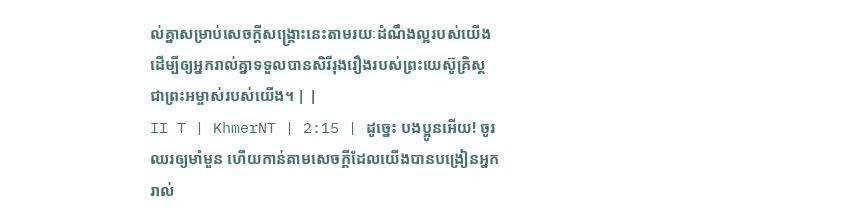ល់គ្នាសម្រាប់សេចក្ដីសង្គ្រោះនេះតាមរយៈដំណឹងល្អរបស់យើង ដើម្បីឲ្យអ្នករាល់គ្នាទទួលបានសិរីរុងរឿងរបស់ព្រះយេស៊ូគ្រិស្ដ ជាព្រះអម្ចាស់របស់យើង។ | |
II T | KhmerNT | 2:15 | ដូច្នេះ បងប្អូនអើយ! ចូរឈរឲ្យមាំមួន ហើយកាន់តាមសេចក្ដីដែលយើងបានបង្រៀនអ្នករាល់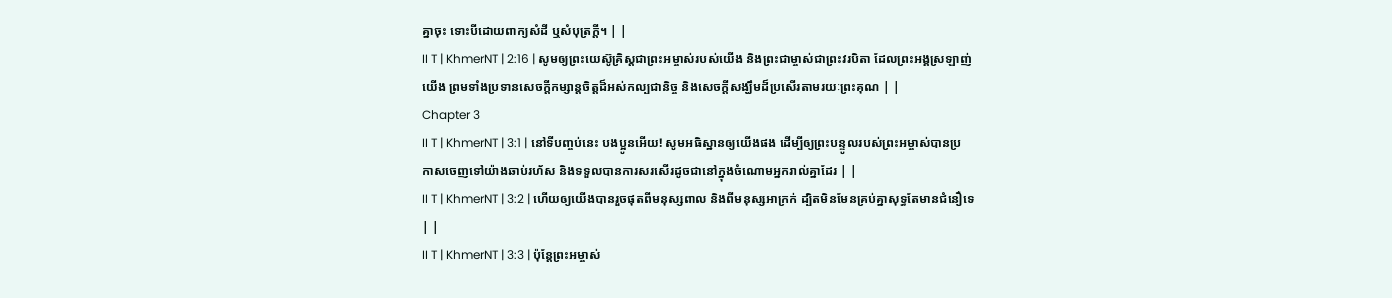គ្នាចុះ ទោះបីដោយពាក្យសំដី ឬសំបុត្រក្ដី។ | |
II T | KhmerNT | 2:16 | សូមឲ្យព្រះយេស៊ូគ្រិស្ដជាព្រះអម្ចាស់របស់យើង និងព្រះជាម្ចាស់ជាព្រះវរបិតា ដែលព្រះអង្គស្រឡាញ់យើង ព្រមទាំងប្រទានសេចក្ដីកម្សាន្ដចិត្ដដ៏អស់កល្បជានិច្ច និងសេចក្ដីសង្ឃឹមដ៏ប្រសើរតាមរយៈព្រះគុណ | |
Chapter 3
II T | KhmerNT | 3:1 | នៅទីបញ្ចប់នេះ បងប្អូនអើយ! សូមអធិស្ឋានឲ្យយើងផង ដើម្បីឲ្យព្រះបន្ទូលរបស់ព្រះអម្ចាស់បានប្រកាសចេញទៅយ៉ាងឆាប់រហ័ស និងទទួលបានការសរសើរដូចជានៅក្នុងចំណោមអ្នករាល់គ្នាដែរ | |
II T | KhmerNT | 3:2 | ហើយឲ្យយើងបានរួចផុតពីមនុស្សពាល និងពីមនុស្សអាក្រក់ ដ្បិតមិនមែនគ្រប់គ្នាសុទ្ធតែមានជំនឿទេ | |
II T | KhmerNT | 3:3 | ប៉ុន្ដែព្រះអម្ចាស់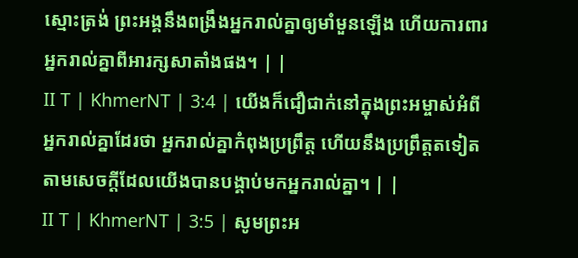ស្មោះត្រង់ ព្រះអង្គនឹងពង្រឹងអ្នករាល់គ្នាឲ្យមាំមួនឡើង ហើយការពារអ្នករាល់គ្នាពីអារក្សសាតាំងផង។ | |
II T | KhmerNT | 3:4 | យើងក៏ជឿជាក់នៅក្នុងព្រះអម្ចាស់អំពីអ្នករាល់គ្នាដែរថា អ្នករាល់គ្នាកំពុងប្រព្រឹត្ដ ហើយនឹងប្រព្រឹត្ដតទៀតតាមសេចក្ដីដែលយើងបានបង្គាប់មកអ្នករាល់គ្នា។ | |
II T | KhmerNT | 3:5 | សូមព្រះអ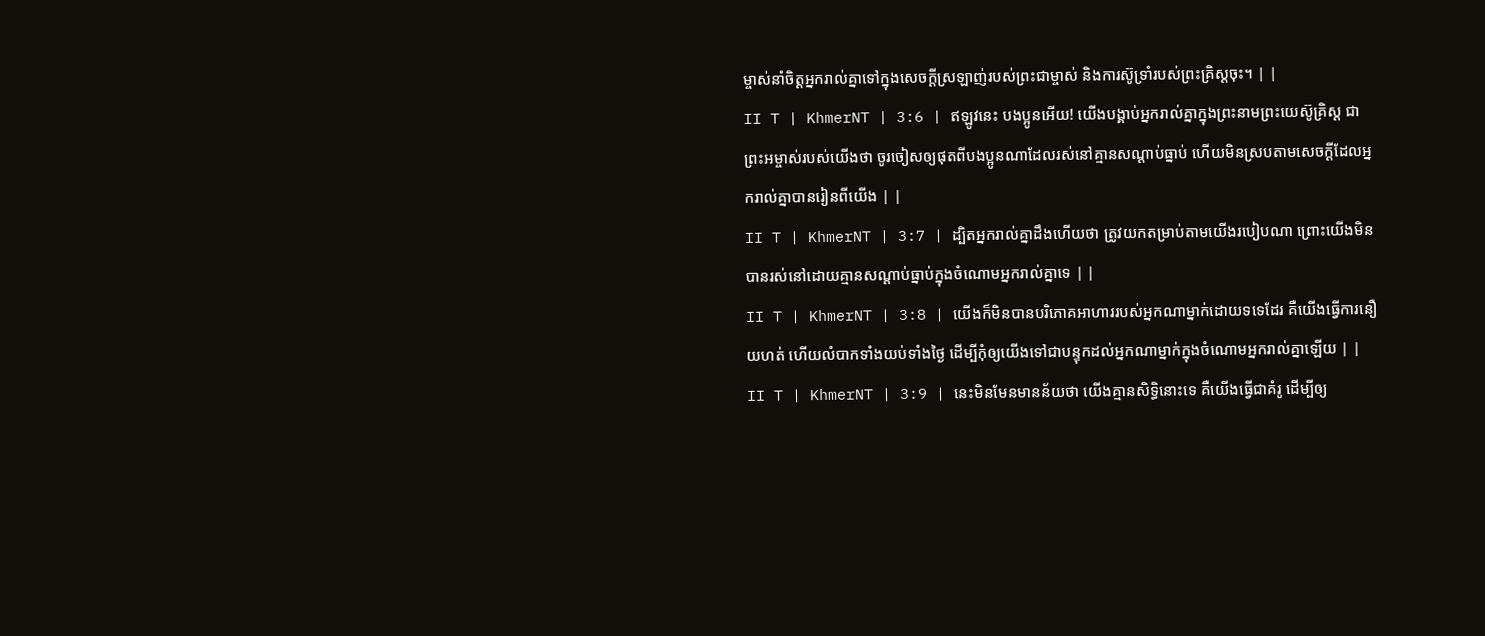ម្ចាស់នាំចិត្តអ្នករាល់គ្នាទៅក្នុងសេចក្ដីស្រឡាញ់របស់ព្រះជាម្ចាស់ និងការស៊ូទ្រាំរបស់ព្រះគ្រិស្ដចុះ។ | |
II T | KhmerNT | 3:6 | ឥឡូវនេះ បងប្អូនអើយ! យើងបង្គាប់អ្នករាល់គ្នាក្នុងព្រះនាមព្រះយេស៊ូគ្រិស្ដ ជាព្រះអម្ចាស់របស់យើងថា ចូរចៀសឲ្យផុតពីបងប្អូនណាដែលរស់នៅគ្មានសណ្ដាប់ធ្នាប់ ហើយមិនស្របតាមសេចក្ដីដែលអ្នករាល់គ្នាបានរៀនពីយើង | |
II T | KhmerNT | 3:7 | ដ្បិតអ្នករាល់គ្នាដឹងហើយថា ត្រូវយកតម្រាប់តាមយើងរបៀបណា ព្រោះយើងមិនបានរស់នៅដោយគ្មានសណ្ដាប់ធ្នាប់ក្នុងចំណោមអ្នករាល់គ្នាទេ | |
II T | KhmerNT | 3:8 | យើងក៏មិនបានបរិភោគអាហាររបស់អ្នកណាម្នាក់ដោយទទេដែរ គឺយើងធ្វើការនឿយហត់ ហើយលំបាកទាំងយប់ទាំងថ្ងៃ ដើម្បីកុំឲ្យយើងទៅជាបន្ទុកដល់អ្នកណាម្នាក់ក្នុងចំណោមអ្នករាល់គ្នាឡើយ | |
II T | KhmerNT | 3:9 | នេះមិនមែនមានន័យថា យើងគ្មានសិទ្ធិនោះទេ គឺយើងធ្វើជាគំរូ ដើម្បីឲ្យ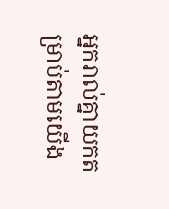អ្នករាល់គ្នាយកតម្រាប់តាមយើង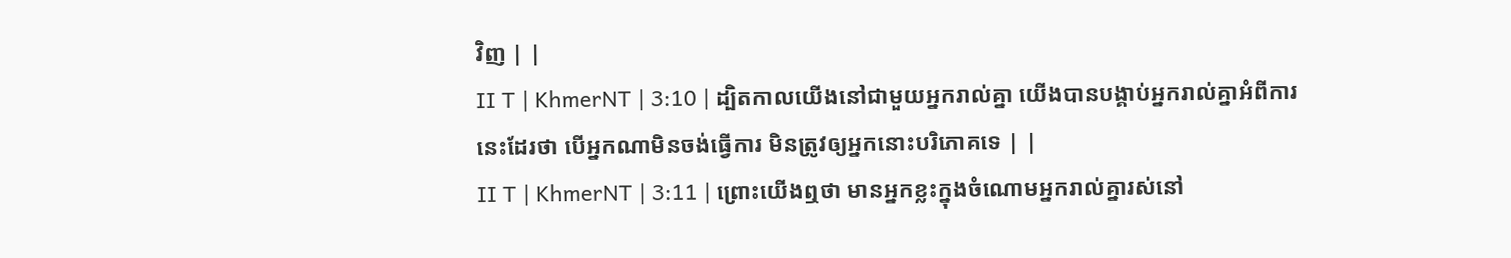វិញ | |
II T | KhmerNT | 3:10 | ដ្បិតកាលយើងនៅជាមួយអ្នករាល់គ្នា យើងបានបង្គាប់អ្នករាល់គ្នាអំពីការនេះដែរថា បើអ្នកណាមិនចង់ធ្វើការ មិនត្រូវឲ្យអ្នកនោះបរិភោគទេ | |
II T | KhmerNT | 3:11 | ព្រោះយើងឮថា មានអ្នកខ្លះក្នុងចំណោមអ្នករាល់គ្នារស់នៅ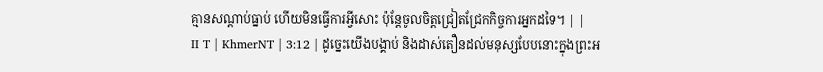គ្មានសណ្ដាប់ធ្នាប់ ហើយមិនធ្វើការអ្វីសោះ ប៉ុន្ដែចូលចិត្ដជ្រៀតជ្រែកកិច្ចការអ្នកដទៃ។ | |
II T | KhmerNT | 3:12 | ដូច្នេះយើងបង្គាប់ និងដាស់តឿនដល់មនុស្សបែបនោះក្នុងព្រះអ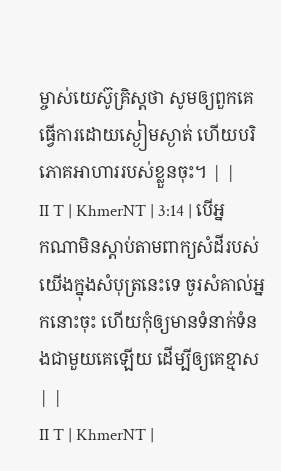ម្ចាស់យេស៊ូគ្រិស្ដថា សូមឲ្យពួកគេធ្វើការដោយស្ងៀមស្ងាត់ ហើយបរិភោគអាហាររបស់ខ្លួនចុះ។ | |
II T | KhmerNT | 3:14 | បើអ្នកណាមិនស្តាប់តាមពាក្យសំដីរបស់យើងក្នុងសំបុត្រនេះទេ ចូរសំគាល់អ្នកនោះចុះ ហើយកុំឲ្យមានទំនាក់ទំនងជាមួយគេឡើយ ដើម្បីឲ្យគេខ្មាស | |
II T | KhmerNT |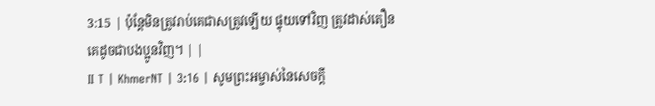3:15 | ប៉ុន្ដែមិនត្រូវរាប់គេជាសត្រូវឡើយ ផ្ទុយទៅវិញ ត្រូវដាស់តឿនគេដូចជាបងប្អូនវិញ។ | |
II T | KhmerNT | 3:16 | សូមព្រះអម្ចាស់នៃសេចក្ដី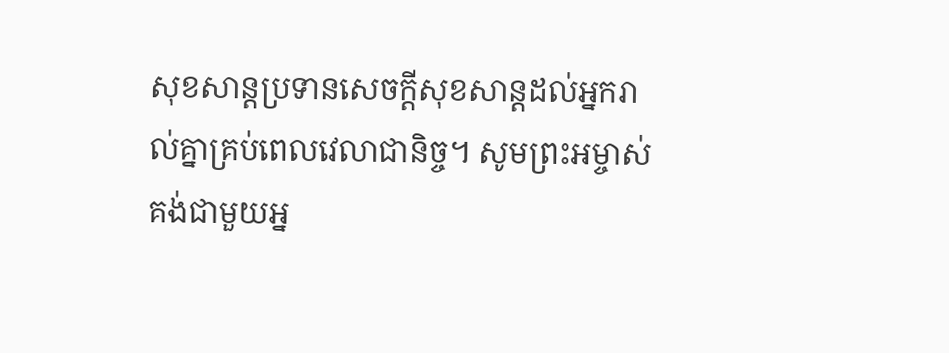សុខសាន្តប្រទានសេចក្ដីសុខសាន្តដល់អ្នករាល់គ្នាគ្រប់ពេលវេលាជានិច្ច។ សូមព្រះអម្ចាស់គង់ជាមួយអ្ន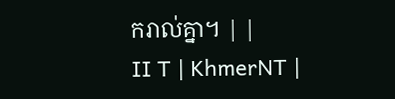ករាល់គ្នា។ | |
II T | KhmerNT |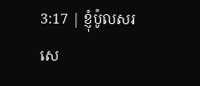3:17 | ខ្ញុំប៉ូលសរសេ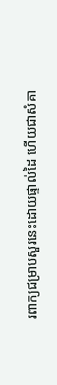រពាក្យជម្រាបសួរនេះដោយផ្ទាល់ដៃ ហើយជាសំគា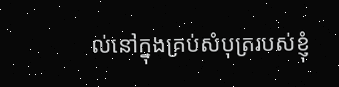ល់នៅក្នុងគ្រប់សំបុត្ររបស់ខ្ញុំ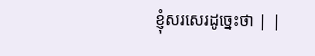ខ្ញុំសរសេរដូច្នេះថា | |